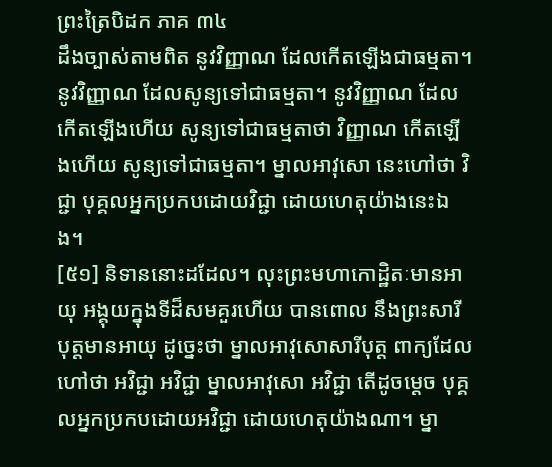ព្រះត្រៃបិដក ភាគ ៣៤
ដឹងច្បាស់តាមពិត នូវវិញ្ញាណ ដែលកើតឡើងជាធម្មតា។ នូវវិញ្ញាណ ដែលសូន្យទៅជាធម្មតា។ នូវវិញ្ញាណ ដែលកើតឡើងហើយ សូន្យទៅជាធម្មតាថា វិញ្ញាណ កើតឡើងហើយ សូន្យទៅជាធម្មតា។ ម្នាលអាវុសោ នេះហៅថា វិជ្ជា បុគ្គលអ្នកប្រកបដោយវិជ្ជា ដោយហេតុយ៉ាងនេះឯង។
[៥១] និទាននោះដដែល។ លុះព្រះមហាកោដ្ឋិតៈមានអាយុ អង្គុយក្នុងទីដ៏សមគួរហើយ បានពោល នឹងព្រះសារីបុត្តមានអាយុ ដូច្នេះថា ម្នាលអាវុសោសារីបុត្ត ពាក្យដែលហៅថា អវិជ្ជា អវិជ្ជា ម្នាលអាវុសោ អវិជ្ជា តើដូចម្តេច បុគ្គលអ្នកប្រកបដោយអវិជ្ជា ដោយហេតុយ៉ាងណា។ ម្នា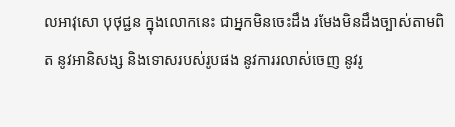លអាវុសោ បុថុជ្ជន ក្នុងលោកនេះ ជាអ្នកមិនចេះដឹង រមែងមិនដឹងច្បាស់តាមពិត នូវអានិសង្ស និងទោសរបស់រូបផង នូវការរលាស់ចេញ នូវរូ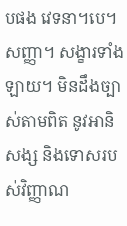បផង វេទនា។បេ។ សញ្ញា។ សង្ខារទាំងឡាយ។ មិនដឹងច្បាស់តាមពិត នូវអានិសង្ស និងទោសរបស់វិញ្ញាណ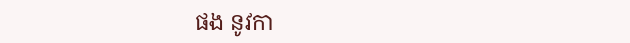ផង នូវកា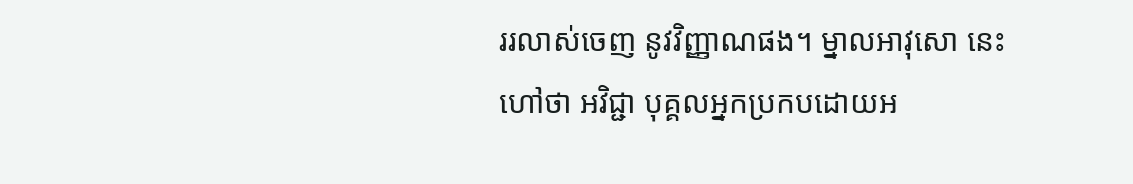ររលាស់ចេញ នូវវិញ្ញាណផង។ ម្នាលអាវុសោ នេះហៅថា អវិជ្ជា បុគ្គលអ្នកប្រកបដោយអ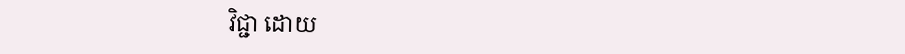វិជ្ជា ដោយ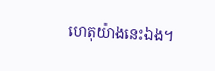ហេតុយ៉ាងនេះឯង។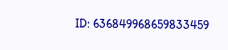ID: 636849968659833459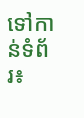ទៅកាន់ទំព័រ៖